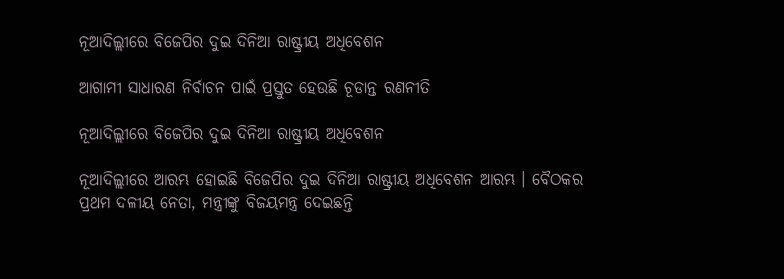ନୂଆଦିଲ୍ଲୀରେ ବିଜେପିର ଦୁଇ ଦିନିଆ ରାଷ୍ଟ୍ରୀୟ ଅଧିବେଶନ

ଆଗାମୀ ସାଧାରଣ ନିର୍ବାଚନ ପାଇଁ ପ୍ରସ୍ତୁତ ହେଉଛି ଚୂଡାନ୍ତ ରଣନୀତି

ନୂଆଦିଲ୍ଲୀରେ ବିଜେପିର ଦୁଇ ଦିନିଆ ରାଷ୍ଟ୍ରୀୟ ଅଧିବେଶନ

ନୂଆଦିଲ୍ଲୀରେ ଆରମ୍ଭ ହୋଇଛି ବିଜେପିର ଦୁଇ ଦିନିଆ ରାଷ୍ଟ୍ରୀୟ ଅଧିବେଶନ ଆରମ୍ଭ । ବୈଠକର ପ୍ରଥମ ଦଳୀୟ ନେତା, ମନ୍ତ୍ରୀଙ୍କୁ ବିଜୟମନ୍ତ୍ର ଦେଇଛନ୍ତି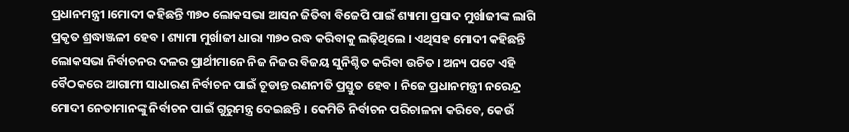ପ୍ରଧାନମନ୍ତ୍ରୀ ।ମୋଦୀ କହିଛନ୍ତି ୩୭୦ ଲୋକସଭା ଆସନ ଜିତିବା ବିଜେପି ପାଇଁ ଶ୍ୟାମା ପ୍ରସାଦ ମୁର୍ଖାଜୀଙ୍କ ଲାଗି ପ୍ରକୃତ ଶ୍ରଦ୍ଧାଞ୍ଜଳୀ ହେବ । ଶ୍ୟାମା ମୁର୍ଖାଜୀ ଧାରା ୩୭୦ ରଦ୍ଧ କରିବାକୁ ଲଢ଼ିଥିଲେ । ଏଥିସହ ମୋଦୀ କହିଛନ୍ତି ଲୋକସଭା ନିର୍ବାଚନର ଦଳର ପ୍ରାର୍ଥୀମାନେ ନିଜ ନିଜର ବିଜୟ ସୁନିଶ୍ଚିତ କରିବା ଉଚିତ । ଅନ୍ୟ ପଟେ ଏହି ବୈଠକରେ ଆଗାମୀ ସାଧାରଣ ନିର୍ବାଚନ ପାଇଁ ଚୂଡାନ୍ତ ରଣନୀତି ପ୍ରସ୍ତୁତ ହେବ । ନିଜେ ପ୍ରଧାନମନ୍ତ୍ରୀ ନରେନ୍ଦ୍ର ମୋଦୀ ନେତାମାନଙ୍କୁ ନିର୍ବାଚନ ପାଇଁ ଗୁରୁମନ୍ତ୍ର ଦେଇଛନ୍ତି । କେମିତି ନିର୍ବାଚନ ପରିଚାଳନା କରିବେ, କେଉଁ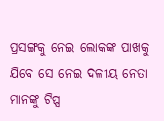ପ୍ରସଙ୍ଗକୁ ନେଇ ଲୋକଙ୍କ ପାଖକୁ ଯିବେ ସେ ନେଇ ଦଳୀୟ ନେତା ମାନଙ୍କୁ ଟିପ୍ସ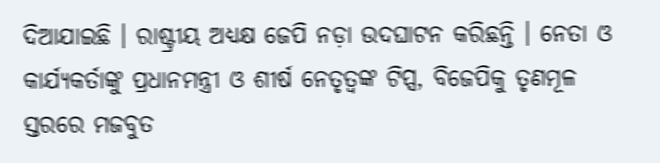ଦିଆଯାଇଛି । ରାଷ୍ଟ୍ରୀୟ ଅଧ୍ୟକ୍ଷ ଜେପି ନଡ଼ା ଉଦଘାଟନ କରିଛନ୍ତି । ନେତା ଓ କାର୍ଯ୍ୟକର୍ତାଙ୍କୁ ପ୍ରଧାନମନ୍ତ୍ରୀ ଓ ଶୀର୍ଷ ନେତୃତ୍ୱଙ୍କ ଟିପ୍ସ, ବିଜେପିକୁ ତୃଣମୂଳ ସ୍ତରରେ ମଜବୁତ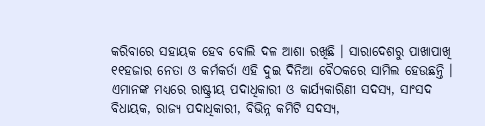କରିବାରେ ସହାୟକ ହେବ ବୋଲି ଦଳ ଆଶା ରଖିଛି । ସାରାଦେଶରୁ ପାଖାପାଖି ୧୧ହଜାର ନେତା ଓ କର୍ମକର୍ତା ଏହି ଦୁଇ ଦିନିଆ ବୈଠକରେ ସାମିଲ ହେଉଛନ୍ତି । ଏମାନଙ୍କ ମଧ୍ୟରେ ରାଷ୍ଟ୍ରୀୟ ପଦାଧିକାରୀ ଓ କାର୍ଯ୍ୟକାରିଣୀ ସଦସ୍ୟ, ସାଂସଦ ବିଧାୟକ, ରାଜ୍ୟ ପଦାଧିକାରୀ, ବିଭିନ୍ନ କମିଟି ସଦସ୍ୟ,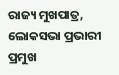ରାଜ୍ୟ ମୁଖପାତ୍ର, ଲୋକସଭା ପ୍ରଭାରୀ ପ୍ରମୁଖ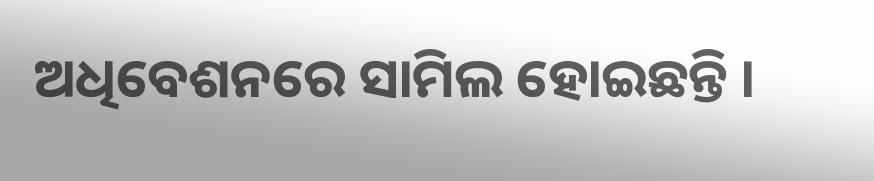ଅଧିବେଶନରେ ସାମିଲ ହୋଇଛନ୍ତି ।